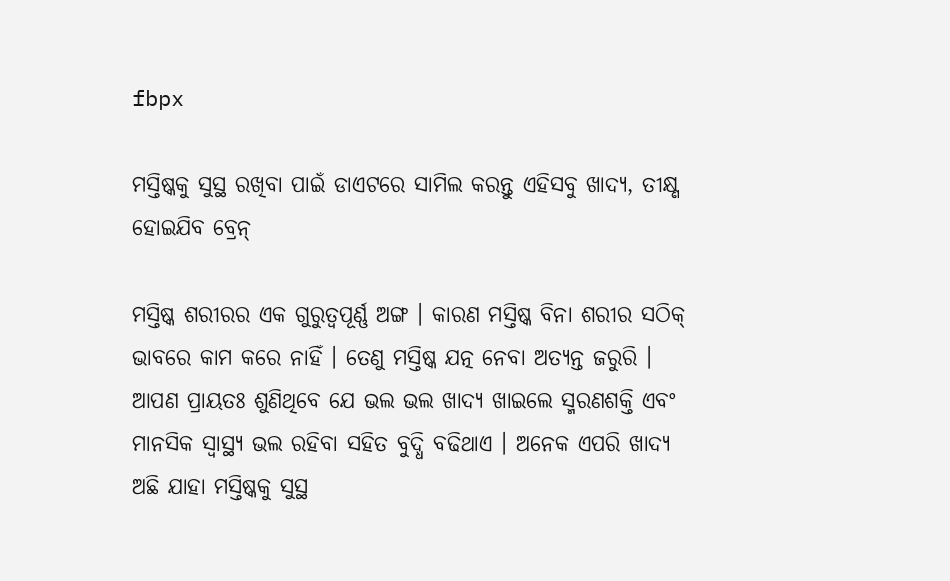fbpx

ମସ୍ତିଷ୍କକୁ ସୁସ୍ଥ ରଖିବା ପାଇଁ ଡାଏଟରେ ସାମିଲ କରନ୍ତୁ ଏହିସବୁ ଖାଦ୍ୟ, ତୀକ୍ଷ୍ଣ ହୋଇଯିବ ବ୍ରେନ୍

ମସ୍ତିଷ୍କ ଶରୀରର ଏକ ଗୁରୁତ୍ୱପୂର୍ଣ୍ଣ ଅଙ୍ଗ । କାରଣ ମସ୍ତିଷ୍କ ବିନା ଶରୀର ସଠିକ୍ ଭାବରେ କାମ କରେ ନାହିଁ । ତେଣୁ ମସ୍ତିଷ୍କ ଯତ୍ନ ନେବା ଅତ୍ୟନ୍ତ ଜରୁରି । ଆପଣ ପ୍ରାୟତଃ ଶୁଣିଥିବେ ଯେ ଭଲ ଭଲ ଖାଦ୍ୟ ଖାଇଲେ ସ୍ମରଣଶକ୍ତି ଏବଂ ମାନସିକ ସ୍ୱାସ୍ଥ୍ୟ ଭଲ ରହିବା ସହିତ ବୁଦ୍ଧି ବଢିଥାଏ । ଅନେକ ଏପରି ଖାଦ୍ୟ ଅଛି ଯାହା ମସ୍ତିଷ୍କକୁ ସୁସ୍ଥ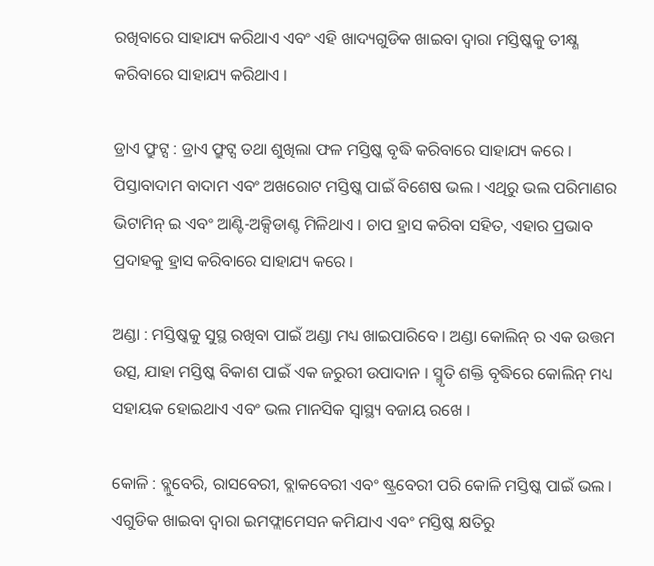ରଖିବାରେ ସାହାଯ୍ୟ କରିଥାଏ ଏବଂ ଏହି ଖାଦ୍ୟଗୁଡିକ ଖାଇବା ଦ୍ୱାରା ମସ୍ତିଷ୍କକୁ ତୀକ୍ଷ୍ଣ କରିବାରେ ସାହାଯ୍ୟ କରିଥାଏ ।

ଡ୍ରାଏ ଫ୍ରୁଟ୍ସ : ଡ୍ରାଏ ଫ୍ରୁଟ୍ସ ତଥା ଶୁଖିଲା ଫଳ ମସ୍ତିଷ୍କ ବୃଦ୍ଧି କରିବାରେ ସାହାଯ୍ୟ କରେ । ପିସ୍ତାବାଦାମ ବାଦାମ ଏବଂ ଅଖରୋଟ ମସ୍ତିଷ୍କ ପାଇଁ ବିଶେଷ ଭଲ । ଏଥିରୁ ଭଲ ପରିମାଣର ଭିଟାମିନ୍ ଇ ଏବଂ ଆଣ୍ଟି-ଅକ୍ସିଡାଣ୍ଟ ମିଳିଥାଏ । ଚାପ ହ୍ରାସ କରିବା ସହିତ, ଏହାର ପ୍ରଭାବ ପ୍ରଦାହକୁ ହ୍ରାସ କରିବାରେ ସାହାଯ୍ୟ କରେ ।

ଅଣ୍ଡା : ମସ୍ତିଷ୍କକୁ ସୁସ୍ଥ ରଖିବା ପାଇଁ ଅଣ୍ଡା ମଧ୍ୟ ଖାଇପାରିବେ । ଅଣ୍ଡା କୋଲିନ୍ ର ଏକ ଉତ୍ତମ ଉତ୍ସ, ଯାହା ମସ୍ତିଷ୍କ ବିକାଶ ପାଇଁ ଏକ ଜରୁରୀ ଉପାଦାନ । ସ୍ମୃତି ଶକ୍ତି ବୃଦ୍ଧିରେ କୋଲିନ୍ ମଧ୍ୟ ସହାୟକ ହୋଇଥାଏ ଏବଂ ଭଲ ମାନସିକ ସ୍ୱାସ୍ଥ୍ୟ ବଜାୟ ରଖେ ।

କୋଳି : ବ୍ଲୁବେରି, ରାସବେରୀ, ବ୍ଲାକବେରୀ ଏବଂ ଷ୍ଟ୍ରବେରୀ ପରି କୋଳି ମସ୍ତିଷ୍କ ପାଇଁ ଭଲ । ଏଗୁଡିକ ଖାଇବା ଦ୍ୱାରା ଇମଫ୍ଲାମେସନ କମିଯାଏ ଏବଂ ମସ୍ତିଷ୍କ କ୍ଷତିରୁ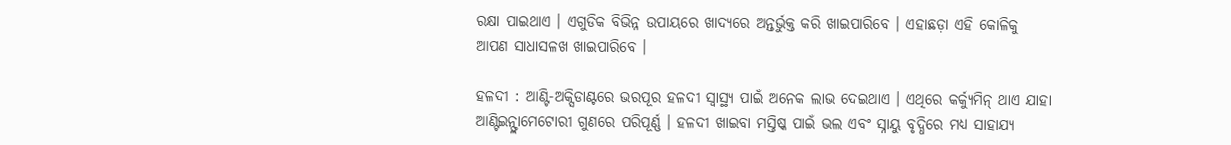ରକ୍ଷା ପାଇଥାଏ । ଏଗୁଡିକ ବିଭିନ୍ନ ଉପାୟରେ ଖାଦ୍ୟରେ ଅନ୍ତର୍ଭୁକ୍ତ କରି ଖାଇପାରିବେ । ଏହାଛଡ଼ା ଏହି କୋଳିକୁ ଆପଣ ସାଧାସଳଖ ଖାଇପାରିବେ ।

ହଳଦୀ : ଆଣ୍ଟି-ଅକ୍ସିଡାଣ୍ଟରେ ଭରପୂର ହଳଦୀ ସ୍ୱାସ୍ଥ୍ୟ ପାଇଁ ଅନେକ ଲାଭ ଦେଇଥାଏ । ଏଥିରେ କର୍କ୍ୟୁମିନ୍ ଥାଏ ଯାହା ଆଣ୍ଟିଇନ୍ଫ୍ଲାମେଟୋରୀ ଗୁଣରେ ପରିପୂର୍ଣ୍ଣ । ହଳଦୀ ଖାଇବା ମସ୍ତିଷ୍କ ପାଇଁ ଭଲ ଏବଂ ସ୍ନାୟୁ ବୃଦ୍ଧିରେ ମଧ୍ୟ ସାହାଯ୍ୟ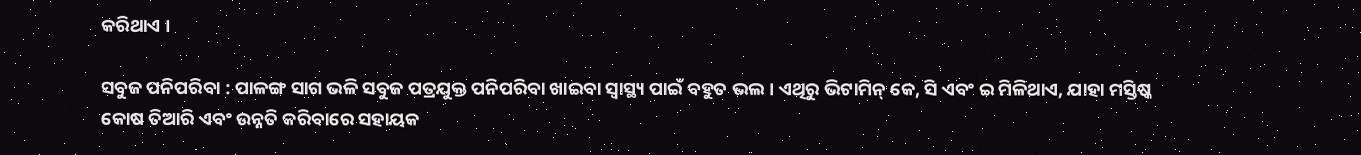କରିଥାଏ ।

ସବୁଜ ପନିପରିବା : ପାଳଙ୍ଗ ସାଗ ଭଳି ସବୁଜ ପତ୍ରଯୁକ୍ତ ପନିପରିବା ଖାଇବା ସ୍ୱାସ୍ଥ୍ୟ ପାଇଁ ବହୁତ ଭଲ । ଏଥିରୁ ଭିଟାମିନ୍ କେ, ସି ଏବଂ ଇ ମିଳିଥାଏ, ଯାହା ମସ୍ତିଷ୍କ କୋଷ ତିଆରି ଏବଂ ଉନ୍ନତି କରିବାରେ ସହାୟକ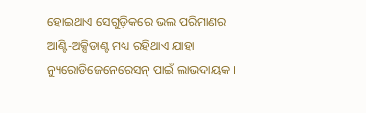ହୋଇଥାଏ ସେଗୁଡ଼ିକରେ ଭଲ ପରିମାଣର ଆଣ୍ଟି-ଅକ୍ସିଡାଣ୍ଟ ମଧ୍ୟ ରହିଥାଏ ଯାହା ନ୍ୟୁରୋଡିଜେନେରେସନ୍ ପାଇଁ ଲାଭଦାୟକ ।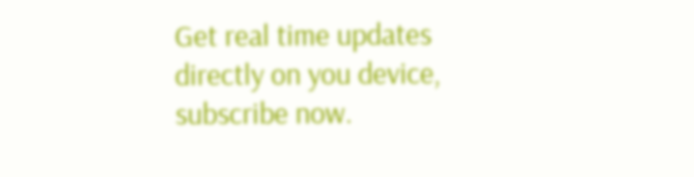Get real time updates directly on you device, subscribe now.